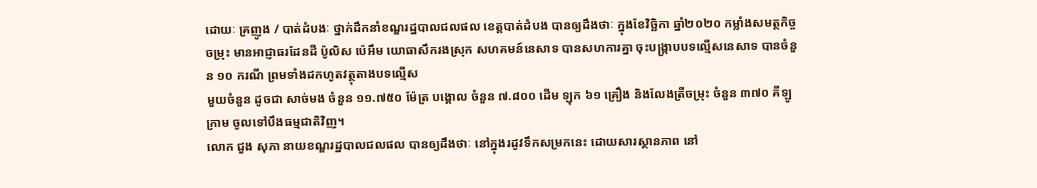ដោយៈ គ្រញូង / បាត់ដំបងៈ ថ្នាក់ដឹកនាំខណ្ឌរដ្ឋបាលជលផល ខេត្តបាត់ដំបង បានឲ្យដឹងថាៈ ក្នុងខែវិច្ឆិកា ឆ្នាំ២០២០ កម្លាំងសមត្ថកិច្ចចម្រុះ មានអាជ្ញាធរដែនដី ប៉ូលិស ប៉េអឹម យោធាសឹករងស្រុក សហគមន៍នេសាទ បានសហការគ្នា ចុះបង្ក្រាបបទល្មើសនេសាទ បានចំនួន ១០ ករណី ព្រមទាំងដកហូតវត្ថុតាងបទល្មើស
មួយចំនួន ដូចជា សាច់មង ចំនួន ១១.៧៥០ ម៉ែត្រ បង្គោល ចំនួន ៧.៨០០ ដើម ឡុក ៦១ គ្រឿង និងលែងត្រីចម្រុះ ចំនួន ៣៧០ គីឡូក្រាម ចូលទៅបឹងធម្មជាតិវិញ។
លោក ជួង សុភា នាយខណ្ឌរដ្ឋបាលជលផល បានឲ្យដឹងថាៈ នៅក្នុងរដូវទឹកសម្រកនេះ ដោយសារស្ថានភាព នៅ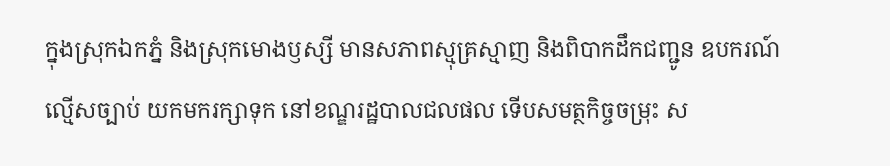ក្នុងស្រុកឯកភ្នំ និងស្រុកមោងឫស្សី មានសភាពស្មុគ្រស្មាញ និងពិបាកដឹកជញ្ជូន ឧបករណ៍ល្មើសច្បាប់ យកមករក្សាទុក នៅខណ្ឌរដ្ឋបាលជលផល ទើបសមត្ថកិច្ចចម្រុះ ស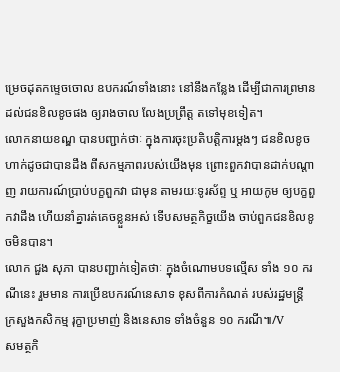ម្រេចដុតកម្ទេចចោល ឧបករណ៍ទាំងនោះ នៅនឹងកន្លែង ដើម្បីជាការព្រមាន ដល់ជនខិលខូចផង ឲ្យរាងចាល លែងប្រព្រឹត្ត តទៅមុខទៀត។
លោកនាយខណ្ឌ បានបញ្ជាក់ថាៈ ក្នុងការចុះប្រតិបត្តិការម្តងៗ ជនខិលខូច ហាក់ដូចជាបានដឹង ពីសកម្មភាពរបស់យើងមុន ព្រោះពួកវាបានដាក់បណ្តាញ រាយការណ៍ប្រាប់បក្ខពួកវា ជាមុន តាមរយៈទូរស័ព្ទ ឬ អាយកូម ឲ្យបក្ខពួកវាដឹង ហើយនាំគ្នារត់គេចខ្លួនអស់ ទើបសមត្ថកិច្ខយើង ចាប់ពួកជនខិលខូចមិនបាន។
លោក ជួង សុភា បានបញ្ជាក់ទៀតថាៈ ក្នុងចំណោមបទល្មើស ទាំង ១០ ករណីនេះ រួមមាន ការប្រើឧបករណ៍នេសាទ ខុសពីការកំណត់ របស់រដ្ឋមន្ត្រី ក្រសួងកសិកម្ម រុក្ខាប្រមាញ់ និងនេសាទ ទាំងចំនួន ១០ ករណី៕/V
សមត្ថកិ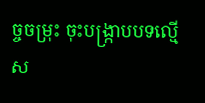ច្ចចម្រុះ ចុះបង្ក្រាបបទល្មើស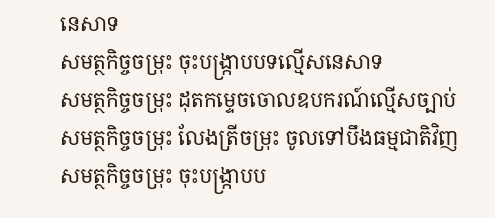នេសាទ
សមត្ថកិច្ចចម្រុះ ចុះបង្ក្រាបបទល្មើសនេសាទ
សមត្ថកិច្ចចម្រុះ ដុតកម្ទេចចោលឧបករណ៍ល្មើសច្បាប់
សមត្ថកិច្ចចម្រុះ លែងត្រីចម្រុះ ចូលទៅបឹងធម្មជាតិវិញ
សមត្ថកិច្ចចម្រុះ ចុះបង្ក្រាបប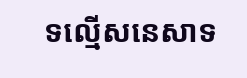ទល្មើសនេសាទ